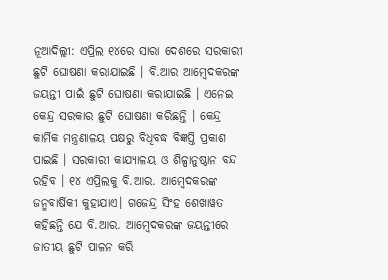ନୂଆଦିଲ୍ଲୀ: ଏପ୍ରିଲ ୧୪ରେ ସାରା ଦେଶରେ ସରକାରୀ ଛୁଟି ଘୋଷଣା କରାଯାଇଛି । ବି.ଆର ଆମ୍ବେଦକରଙ୍କ ଜୟନ୍ତୀ ପାଇଁ ଛୁଟି ଘୋଷଣା କରାଯାଇଛି । ଏନେଇ କେନ୍ଦ୍ର ସରକାର ଛୁଟି ଘୋଷଣା କରିଛନ୍ତି । କେନ୍ଦ୍ର କାର୍ମିକ ମନ୍ତ୍ରଣାଳୟ ପକ୍ଷରୁ ବିଧିବଦ୍ଧ ବିଜ୍ଞପ୍ତି ପ୍ରକାଶ ପାଇଛି । ସରକାରୀ କାଯ୍ୟାଳୟ ଓ ଶିଳ୍ପାନୁଷ୍ଠାନ ବନ୍ଦ ରହିବ । ୧୪ ଏପ୍ରିଲକୁ ବି.ଆର. ଆମ୍ବେଦକରଙ୍କ ଜନ୍ମବାର୍ଷିକୀ କୁହାଯାଏ। ଗଜେନ୍ଦ୍ର ସିଂହ ଶେଖାୱତ କହିଛନ୍ତି ଯେ ବି.ଆର. ଆମ୍ବେଦକରଙ୍କ ଜୟନ୍ତୀରେ ଜାତୀୟ ଛୁଟି ପାଳନ କରି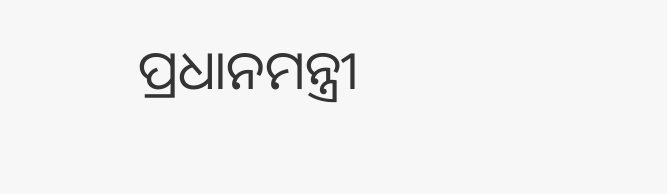ପ୍ରଧାନମନ୍ତ୍ରୀ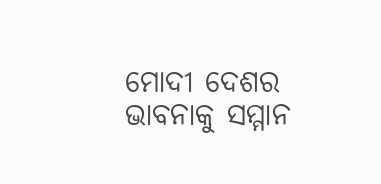ମୋଦୀ ଦେଶର ଭାବନାକୁ ସମ୍ମାନ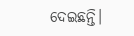ଦେଇଛନ୍ତି।